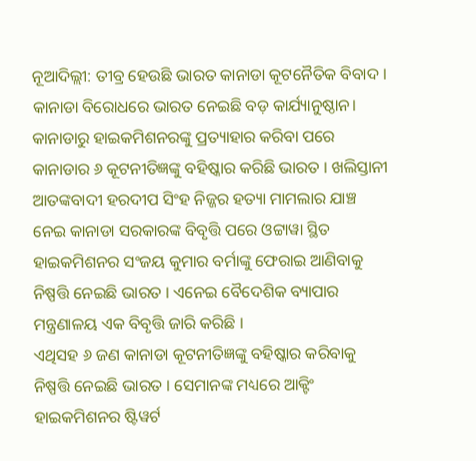ନୂଆଦିଲ୍ଲୀ: ତୀବ୍ର ହେଉଛି ଭାରତ କାନାଡା କୂଟନୈତିକ ବିବାଦ । କାନାଡା ବିରୋଧରେ ଭାରତ ନେଇଛି ବଡ଼ କାର୍ଯ୍ୟାନୁଷ୍ଠାନ। କାନାଡାରୁ ହାଇକମିଶନରଙ୍କୁ ପ୍ରତ୍ୟାହାର କରିବା ପରେ କାନାଡାର ୬ କୂଟନୀତିଜ୍ଞଙ୍କୁ ବହିଷ୍କାର କରିଛି ଭାରତ । ଖଲିସ୍ତାନୀ ଆତଙ୍କବାଦୀ ହରଦୀପ ସିଂହ ନିଜ୍ଜର ହତ୍ୟା ମାମଲାର ଯାଞ୍ଚ ନେଇ କାନାଡା ସରକାରଙ୍କ ବିବୃତ୍ତି ପରେ ଓଟ୍ଟାୱା ସ୍ଥିତ ହାଇକମିଶନର ସଂଜୟ କୁମାର ବର୍ମାଙ୍କୁ ଫେରାଇ ଆଣିବାକୁ ନିଷ୍ପତ୍ତି ନେଇଛି ଭାରତ । ଏନେଇ ବୈଦେଶିକ ବ୍ୟାପାର ମନ୍ତ୍ରଣାଳୟ ଏକ ବିବୃତ୍ତି ଜାରି କରିଛି ।
ଏଥିସହ ୬ ଜଣ କାନାଡା କୂଟନୀତିଜ୍ଞଙ୍କୁ ବହିଷ୍କାର କରିବାକୁ ନିଷ୍ପତ୍ତି ନେଇଛି ଭାରତ । ସେମାନଙ୍କ ମଧ୍ୟରେ ଆକ୍ଟିଂ ହାଇକମିଶନର ଷ୍ଟିୱର୍ଟ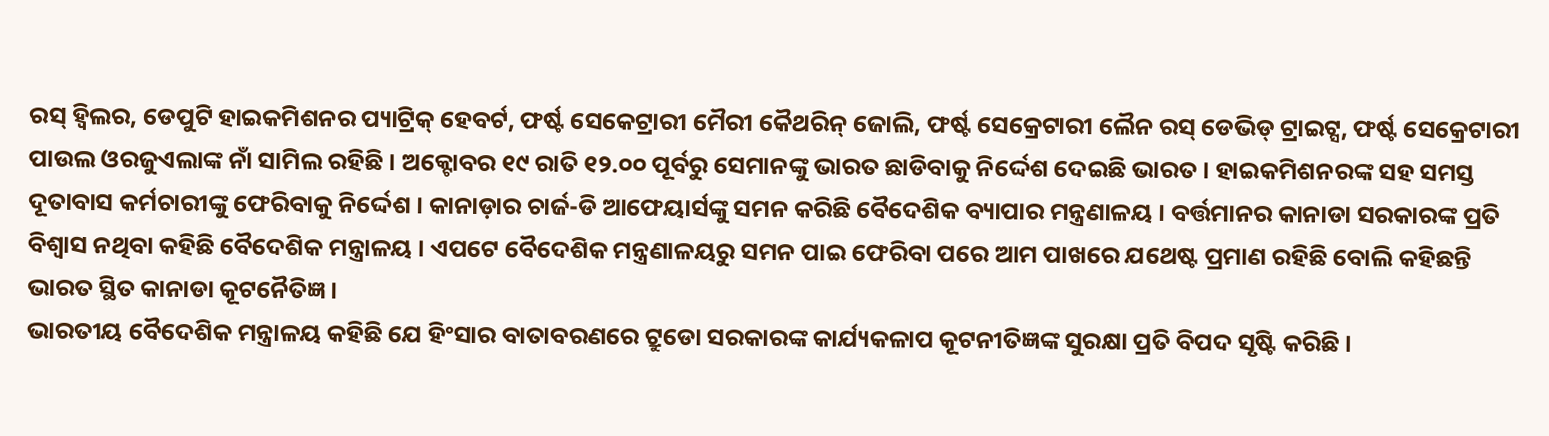ରସ୍ ହ୍ୱିଲର, ଡେପୁଟି ହାଇକମିଶନର ପ୍ୟାଟ୍ରିକ୍ ହେବର୍ଟ, ଫର୍ଷ୍ଟ ସେକେଟ୍ରାରୀ ମୈରୀ କୈଥରିନ୍ ଜୋଲି, ଫର୍ଷ୍ଟ ସେକ୍ରେଟାରୀ ଲୈନ ରସ୍ ଡେଭିଡ୍ ଟ୍ରାଇଟ୍ସ, ଫର୍ଷ୍ଟ ସେକ୍ରେଟାରୀ ପାଉଲ ଓରଜୁଏଲାଙ୍କ ନାଁ ସାମିଲ ରହିଛି । ଅକ୍ଟୋବର ୧୯ ରାତି ୧୨.୦୦ ପୂର୍ବରୁ ସେମାନଙ୍କୁ ଭାରତ ଛାଡିବାକୁ ନିର୍ଦ୍ଦେଶ ଦେଇଛି ଭାରତ । ହାଇକମିଶନରଙ୍କ ସହ ସମସ୍ତ ଦୂତାବାସ କର୍ମଚାରୀଙ୍କୁ ଫେରିବାକୁ ନିର୍ଦ୍ଦେଶ । କାନାଡ଼ାର ଚାର୍ଜ-ଡି ଆଫେୟାର୍ସଙ୍କୁ ସମନ କରିଛି ବୈଦେଶିକ ବ୍ୟାପାର ମନ୍ତ୍ରଣାଳୟ । ବର୍ତ୍ତମାନର କାନାଡା ସରକାରଙ୍କ ପ୍ରତି ବିଶ୍ବାସ ନଥିବା କହିଛି ବୈଦେଶିକ ମନ୍ତ୍ରାଳୟ । ଏପଟେ ବୈଦେଶିକ ମନ୍ତ୍ରଣାଳୟରୁ ସମନ ପାଇ ଫେରିବା ପରେ ଆମ ପାଖରେ ଯଥେଷ୍ଟ ପ୍ରମାଣ ରହିଛି ବୋଲି କହିଛନ୍ତି ଭାରତ ସ୍ଥିତ କାନାଡା କୂଟନୈତିଜ୍ଞ ।
ଭାରତୀୟ ବୈଦେଶିକ ମନ୍ତ୍ରାଳୟ କହିଛି ଯେ ହିଂସାର ବାତାବରଣରେ ଟ୍ରୁଡୋ ସରକାରଙ୍କ କାର୍ଯ୍ୟକଳାପ କୂଟନୀତିଜ୍ଞଙ୍କ ସୁରକ୍ଷା ପ୍ରତି ବିପଦ ସୃଷ୍ଟି କରିଛି ।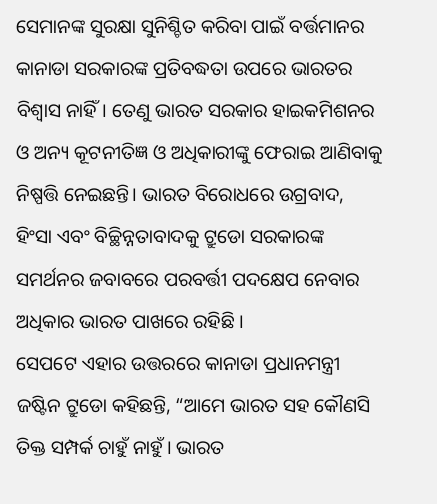ସେମାନଙ୍କ ସୁରକ୍ଷା ସୁନିଶ୍ଚିତ କରିବା ପାଇଁ ବର୍ତ୍ତମାନର କାନାଡା ସରକାରଙ୍କ ପ୍ରତିବଦ୍ଧତା ଉପରେ ଭାରତର ବିଶ୍ୱାସ ନାହିଁ। ତେଣୁ ଭାରତ ସରକାର ହାଇକମିଶନର ଓ ଅନ୍ୟ କୂଟନୀତିଜ୍ଞ ଓ ଅଧିକାରୀଙ୍କୁ ଫେରାଇ ଆଣିବାକୁ ନିଷ୍ପତ୍ତି ନେଇଛନ୍ତି। ଭାରତ ବିରୋଧରେ ଉଗ୍ରବାଦ, ହିଂସା ଏବଂ ବିଚ୍ଛିନ୍ନତାବାଦକୁ ଟ୍ରୁଡୋ ସରକାରଙ୍କ ସମର୍ଥନର ଜବାବରେ ପରବର୍ତ୍ତୀ ପଦକ୍ଷେପ ନେବାର ଅଧିକାର ଭାରତ ପାଖରେ ରହିଛି ।
ସେପଟେ ଏହାର ଉତ୍ତରରେ କାନାଡା ପ୍ରଧାନମନ୍ତ୍ରୀ ଜଷ୍ଟିନ ଟ୍ରୁଡୋ କହିଛନ୍ତି, “ଆମେ ଭାରତ ସହ କୌଣସି ତିକ୍ତ ସମ୍ପର୍କ ଚାହୁଁ ନାହୁଁ। ଭାରତ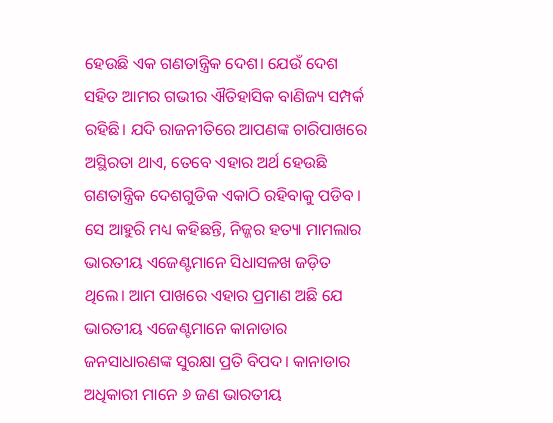ହେଉଛି ଏକ ଗଣତାନ୍ତ୍ରିକ ଦେଶ। ଯେଉଁ ଦେଶ ସହିତ ଆମର ଗଭୀର ଐତିହାସିକ ବାଣିଜ୍ୟ ସମ୍ପର୍କ ରହିଛି। ଯଦି ରାଜନୀତିରେ ଆପଣଙ୍କ ଚାରିପାଖରେ ଅସ୍ଥିରତା ଥାଏ, ତେବେ ଏହାର ଅର୍ଥ ହେଉଛି ଗଣତାନ୍ତ୍ରିକ ଦେଶଗୁଡିକ ଏକାଠି ରହିବାକୁ ପଡିବ । ସେ ଆହୁରି ମଧ୍ୟ କହିଛନ୍ତି, ନିଜ୍ଜର ହତ୍ୟା ମାମଲାର ଭାରତୀୟ ଏଜେଣ୍ଟମାନେ ସିଧାସଳଖ ଜଡ଼ିତ ଥିଲେ। ଆମ ପାଖରେ ଏହାର ପ୍ରମାଣ ଅଛି ଯେ ଭାରତୀୟ ଏଜେଣ୍ଟମାନେ କାନାଡାର ଜନସାଧାରଣଙ୍କ ସୁରକ୍ଷା ପ୍ରତି ବିପଦ। କାନାଡାର ଅଧିକାରୀ ମାନେ ୬ ଜଣ ଭାରତୀୟ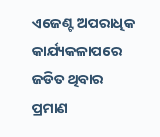ଏଜେଣ୍ଟ ଅପରାଧିକ କାର୍ଯ୍ୟକଳାପରେ ଜଡିତ ଥିବାର ପ୍ରମାଣ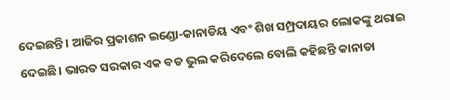ଦେଇଛନ୍ତି। ଆଜିର ପ୍ରକାଶନ ଇଣ୍ଡୋ-କାନାଡିୟ ଏବଂ ଶିଖ ସମ୍ପ୍ରଦାୟର ଲୋକଙ୍କୁ ଥରାଇ ଦେଇଛି। ଭାରତ ସରକାର ଏକ ବଡ ଭୁଲ କରିଦେଲେ ବୋଲି କହିଛନ୍ତି କାନାଡା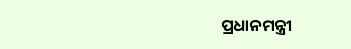ପ୍ରଧାନମନ୍ତ୍ରୀ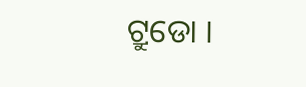ଟ୍ରୁଡୋ ।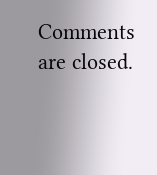Comments are closed.